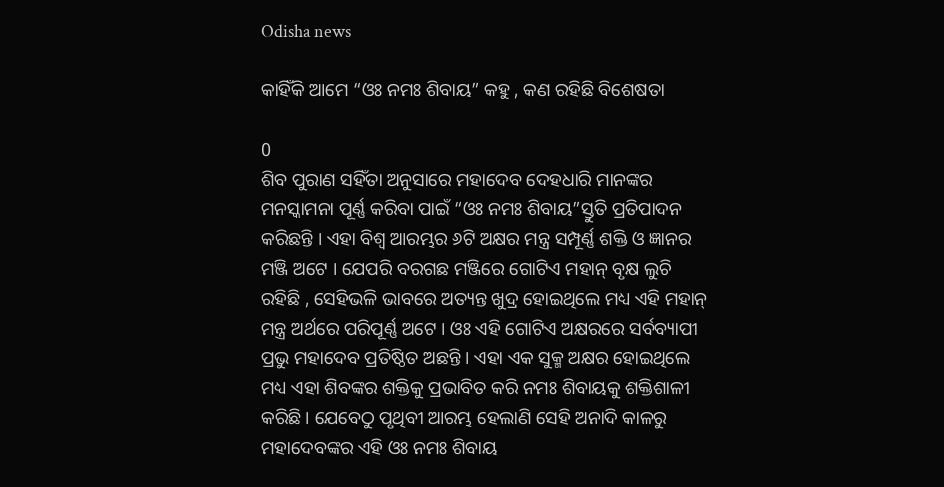Odisha news

କାହିଁକି ଆମେ “ଓଃ ନମଃ ଶିବାୟ” କହୁ , କଣ ରହିଛି ବିଶେଷତା

0
ଶିବ ପୁରାଣ ସହିଁତା ଅନୁସାରେ ମହାଦେବ ଦେହଧାରି ମାନଙ୍କର ମନସ୍କାମନା ପୂର୍ଣ୍ଣ କରିବା ପାଇଁ “ଓଃ ନମଃ ଶିବାୟ”ସ୍ତୁତି ପ୍ରତିପାଦନ କରିଛନ୍ତି । ଏହା ବିଶ୍ଵ ଆରମ୍ଭର ୬ଟି ଅକ୍ଷର ମନ୍ତ୍ର ସମ୍ପୂର୍ଣ୍ଣ ଶକ୍ତି ଓ ଜ୍ଞାନର ମଞ୍ଜି ଅଟେ । ଯେପରି ବରଗଛ ମଞ୍ଜିରେ ଗୋଟିଏ ମହାନ୍ ବୃକ୍ଷ ଲୁଚି ରହିଛି , ସେହିଭଳି ଭାବରେ ଅତ୍ୟନ୍ତ ଖୁଦ୍ର ହୋଇଥିଲେ ମଧ୍ୟ ଏହି ମହାନ୍ ମନ୍ତ୍ର ଅର୍ଥରେ ପରିପୂର୍ଣ୍ଣ ଅଟେ । ଓଃ ଏହି ଗୋଟିଏ ଅକ୍ଷରରେ ସର୍ବବ୍ୟାପୀ ପ୍ରଭୁ ମହାଦେବ ପ୍ରତିଷ୍ଠିତ ଅଛନ୍ତି । ଏହା ଏକ ସୁକ୍ମ ଅକ୍ଷର ହୋଇଥିଲେ ମଧ୍ୟ ଏହା ଶିବଙ୍କର ଶକ୍ତିକୁ ପ୍ରଭାବିତ କରି ନମଃ ଶିବାୟକୁ ଶକ୍ତିଶାଳୀ କରିଛି । ଯେବେଠୁ ପୃଥିବୀ ଆରମ୍ଭ ହେଲାଣି ସେହି ଅନାଦି କାଳରୁ ମହାଦେବଙ୍କର ଏହି ଓଃ ନମଃ ଶିବାୟ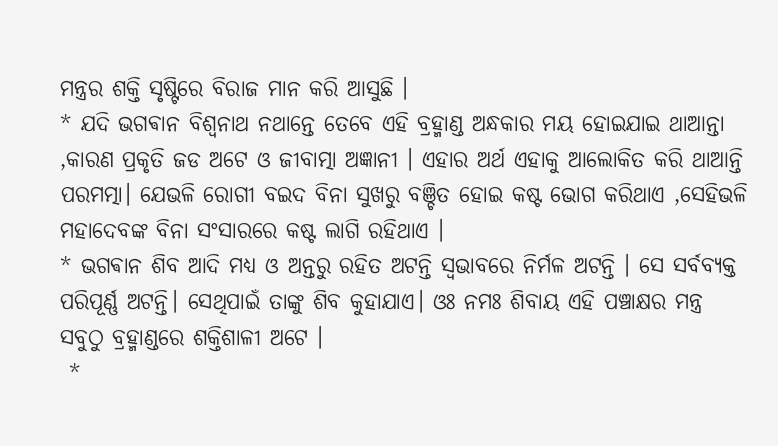ମନ୍ତ୍ରର ଶକ୍ତି ସୃଷ୍ଟିରେ ବିରାଜ ମାନ କରି ଆସୁଛି ।
* ଯଦି ଭଗଵାନ ବିଶ୍ଵନାଥ ନଥାନ୍ତେ ତେବେ ଏହି ବ୍ରହ୍ମାଣ୍ଡ ଅନ୍ଧକାର ମୟ ହୋଇଯାଇ ଥାଆନ୍ତା ,କାରଣ ପ୍ରକୃତି ଜଡ ଅଟେ ଓ ଜୀବାତ୍ମା ଅଜ୍ଞାନୀ । ଏହାର ଅର୍ଥ ଏହାକୁ ଆଲୋକିତ କରି ଥାଆନ୍ତି ପରମତ୍ମା। ଯେଭଳି ରୋଗୀ ବଇଦ ବିନା ସୁଖରୁ ବଞ୍ଚିତ ହୋଇ କଷ୍ଟ ଭୋଗ କରିଥାଏ ,ସେହିଭଳି ମହାଦେବଙ୍କ ବିନା ସଂସାରରେ କଷ୍ଟ ଲାଗି ରହିଥାଏ ।
* ଭଗଵାନ ଶିବ ଆଦି ମଧ୍ୟ ଓ ଅନ୍ତରୁ ରହିତ ଅଟନ୍ତି ସ୍ୱଭାବରେ ନିର୍ମଳ ଅଟନ୍ତି । ସେ ସର୍ବବ୍ୟକ୍ତ ପରିପୂର୍ଣ୍ଣ ଅଟନ୍ତି। ସେଥିପାଇଁ ତାଙ୍କୁ ଶିବ କୁହାଯାଏ। ଓଃ ନମଃ ଶିବାୟ ଏହି ପଞ୍ଚାକ୍ଷର ମନ୍ତ୍ର ସବୁଠୁ ବ୍ରହ୍ମାଣ୍ଡରେ ଶକ୍ତିଶାଳୀ ଅଟେ ।
 *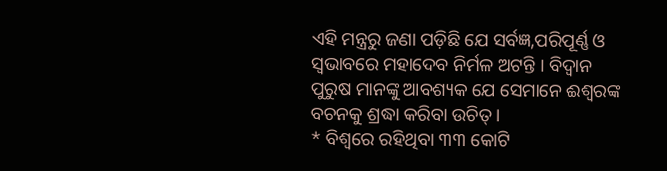ଏହି ମନ୍ତ୍ରରୁ ଜଣା ପଡ଼ିଛି ଯେ ସର୍ବଜ୍ଞ,ପରିପୂର୍ଣ୍ଣ ଓ ସ୍ୱଭାବରେ ମହାଦେବ ନିର୍ମଳ ଅଟନ୍ତି । ବିଦ୍ୱାନ ପୁରୁଷ ମାନଙ୍କୁ ଆବଶ୍ୟକ ଯେ ସେମାନେ ଈଶ୍ବରଙ୍କ ବଚନକୁ ଶ୍ରଦ୍ଧା କରିବା ଉଚିତ୍ ।
* ବିଶ୍ୱରେ ରହିଥିବା ୩୩ କୋଟି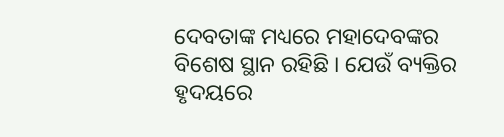ଦେବତାଙ୍କ ମଧ୍ୟରେ ମହାଦେବଙ୍କର ବିଶେଷ ସ୍ଥାନ ରହିଛି । ଯେଉଁ ବ୍ୟକ୍ତିର ହୃଦୟରେ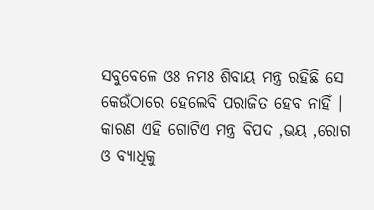ସବୁବେଳେ ଓଃ ନମଃ ଶିବାୟ ମନ୍ତ୍ର ରହିଛି ସେ କେଉଁଠାରେ ହେଲେବି ପରାଜିତ ହେବ ନାହିଁ । କାରଣ ଏହି ଗୋଟିଏ ମନ୍ତ୍ର ବିପଦ ,ଭୟ ,ରୋଗ ଓ ବ୍ୟାଧିକୁ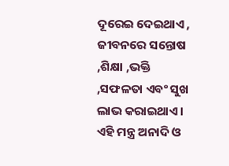ଦୂରେଇ ଦେଇଥାଏ , ଜୀବନରେ ସନ୍ତୋଷ ,ଶିକ୍ଷା ,ଭକ୍ତି ,ସଫଳତା ଏବଂ ସୁଖ ଲାଭ କରାଇଥାଏ । ଏହି ମନ୍ତ୍ର ଅନାଦି ଓ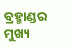ବ୍ରହ୍ମାଣ୍ଡର ମୁଖ୍ୟ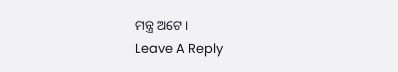ମନ୍ତ୍ର ଅଟେ ।
Leave A Reply